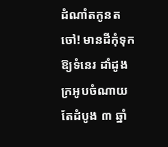ដំណាំតកូនតចៅ! មានដីកុំទុកឱ្យទំនេរ ដាំដូងក្រអូបចំណាយតែដំបូង ៣ ឆ្នាំ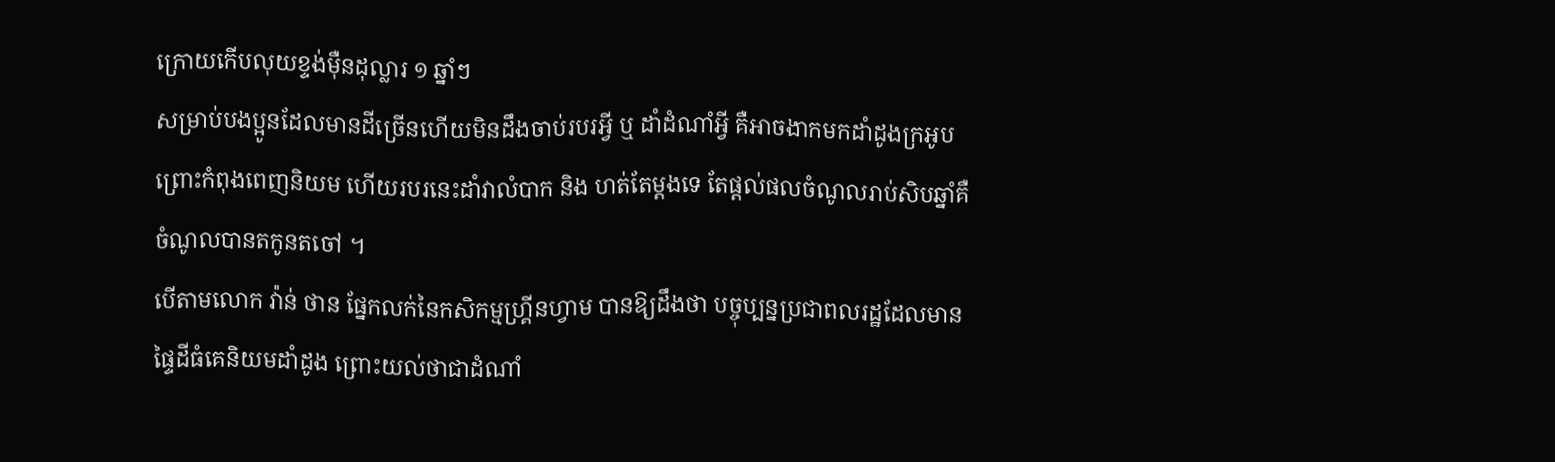ក្រោយកើបលុយខ្ទង់ម៉ឺនដុល្លារ ១ ឆ្នាំៗ
សម្រាប់បងប្អូនដែលមានដីច្រើនហើយមិនដឹងចាប់របរអ្វី ឬ ដាំដំណាំអ្វី គឺអាចងាកមកដាំដូងក្រអូប ព្រោះកំពុងពេញនិយម ហើយរបរនេះដាំវាលំបាក និង ហត់តែម្តងទេ តែផ្តល់ផលចំណូលរាប់សិបឆ្នាំគឺចំណូលបានតកូនតចៅ ។
បើតាមលោក វ៉ាន់ ថាន ផ្នែកលក់នៃកសិកម្មហ្រ្គីនហ្វាម បានឱ្យដឹងថា បច្ចុប្បន្នប្រជាពលរដ្ឋដែលមានផ្ទៃដីធំគេនិយមដាំដូង ព្រោះយល់ថាជាដំណាំ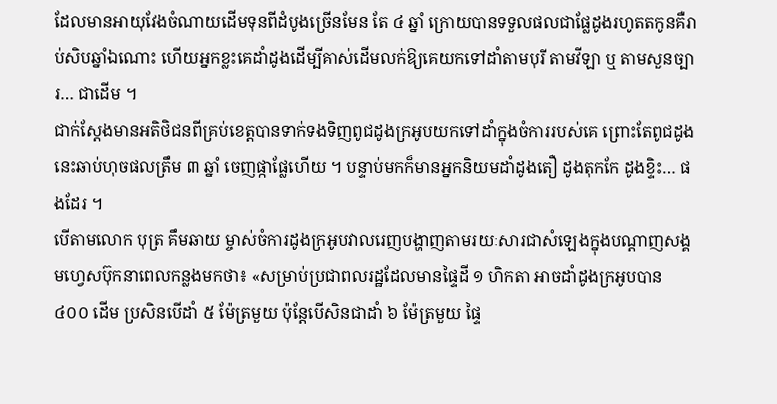ដែលមានអាយុវែងចំណាយដើមទុនពីដំបូងច្រើនមែន តែ ៤ ឆ្នាំ ក្រោយបានទទួលផលជាផ្លែដូងរហូតតកូនគឺរាប់សិបឆ្នាំឯណោះ ហើយអ្នកខ្លះគេដាំដូងដើម្បីគាស់ដើមលក់ឱ្យគេយកទៅដាំតាមបុរី តាមវីឡា ឬ តាមសួនច្បារ… ជាដើម ។
ជាក់ស្តែងមានអតិថិជនពីគ្រប់ខេត្តបានទាក់ទងទិញពូជដូងក្រអូបយកទៅដាំក្នុងចំការរបស់គេ ព្រោះតែពូជដូងនេះឆាប់ហុចផលត្រឹម ៣ ឆ្នាំ ចេញផ្កាផ្លែហើយ ។ បន្ទាប់មកក៏មានអ្នកនិយមដាំដូងតឿ ដូងតុកកែ ដូងខ្ទិះ… ផងដែរ ។
បើតាមលោក បុត្រ គឹមឆាយ ម្ចាស់ចំការដូងក្រអូបវាលរេញបង្ហាញតាមរយៈសារជាសំឡេងក្នុងបណ្តាញសង្គមហ្វេសប៊ុកនាពេលកន្លងមកថា៖ «សម្រាប់ប្រជាពលរដ្ឋដែលមានផ្ទៃដី ១ ហិកតា អាចដាំដូងក្រអូបបាន ៤០០ ដើម ប្រសិនបើដាំ ៥ ម៉ែត្រមួយ ប៉ុន្តែបើសិនជាដាំ ៦ ម៉ែត្រមួយ ផ្ទៃ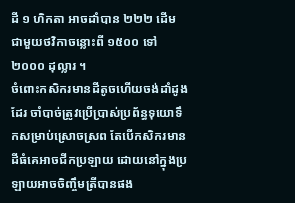ដី ១ ហិកតា អាចដាំបាន ២២២ ដើម ជាមួយថវិកាចន្លោះពី ១៥០០ ទៅ ២០០០ ដុល្លារ ។
ចំពោះកសិករមានដីតូចហើយចង់ដាំដូងដែរ ចាំបាច់ត្រូវប្រើប្រាស់ប្រព័ន្ធទុយោទឹកសម្រាប់ស្រោចស្រព តែបើកសិករមានដីធំគេអាចជីកប្រឡាយ ដោយនៅក្នុងប្រឡាយអាចចិញ្ចឹមត្រីបានផង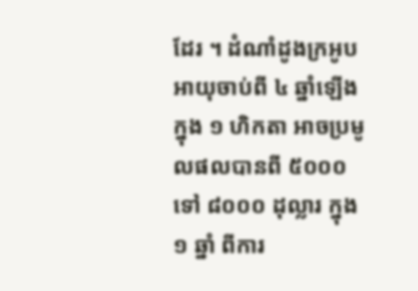ដែរ ។ ដំណាំដូងក្រអូបអាយុចាប់ពី ៤ ឆ្នាំឡើង ក្នុង ១ ហិកតា អាចប្រមូលផលបានពី ៥០០០ ទៅ ៨០០០ ដុល្លារ ក្នុង ១ ឆ្នាំ ពីការ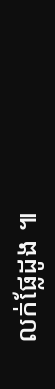លក់ផ្លែដូង ៕